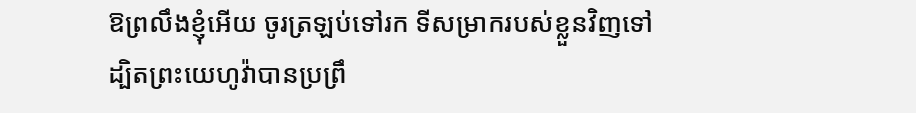ឱព្រលឹងខ្ញុំអើយ ចូរត្រឡប់ទៅរក ទីសម្រាករបស់ខ្លួនវិញទៅ ដ្បិតព្រះយេហូវ៉ាបានប្រព្រឹ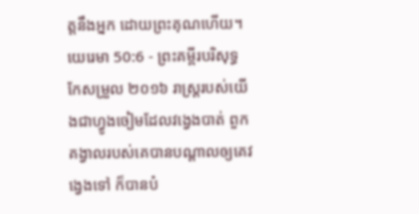ត្តនឹងអ្នក ដោយព្រះគុណហើយ។
យេរេមា 50:6 - ព្រះគម្ពីរបរិសុទ្ធកែសម្រួល ២០១៦ រាស្ត្ររបស់យើងជាហ្វូងចៀមដែលវង្វេងបាត់ ពួកគង្វាលរបស់គេបានបណ្ដាលឲ្យគេវង្វេងទៅ ក៏បានបំ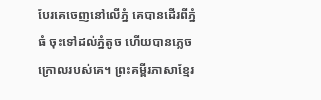បែរគេចេញនៅលើភ្នំ គេបានដើរពីភ្នំធំ ចុះទៅដល់ភ្នំតូច ហើយបានភ្លេចក្រោលរបស់គេ។ ព្រះគម្ពីរភាសាខ្មែរ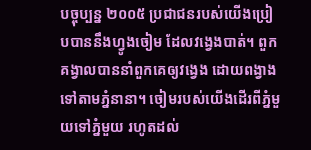បច្ចុប្បន្ន ២០០៥ ប្រជាជនរបស់យើងប្រៀបបាននឹងហ្វូងចៀម ដែលវង្វេងបាត់។ ពួកគង្វាលបាននាំពួកគេឲ្យវង្វេង ដោយពង្វាងទៅតាមភ្នំនានា។ ចៀមរបស់យើងដើរពីភ្នំមួយទៅភ្នំមួយ រហូតដល់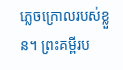ភ្លេចក្រោលរបស់ខ្លួន។ ព្រះគម្ពីរប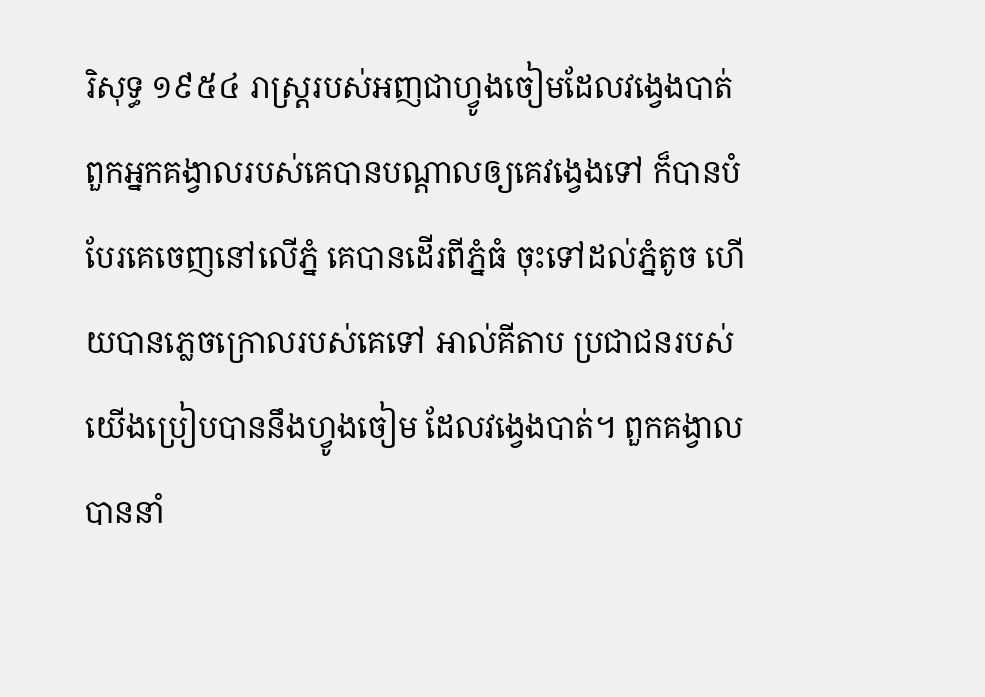រិសុទ្ធ ១៩៥៤ រាស្ត្ររបស់អញជាហ្វូងចៀមដែលវង្វេងបាត់ ពួកអ្នកគង្វាលរបស់គេបានបណ្តាលឲ្យគេវង្វេងទៅ ក៏បានបំបែរគេចេញនៅលើភ្នំ គេបានដើរពីភ្នំធំ ចុះទៅដល់ភ្នំតូច ហើយបានភ្លេចក្រោលរបស់គេទៅ អាល់គីតាប ប្រជាជនរបស់យើងប្រៀបបាននឹងហ្វូងចៀម ដែលវង្វេងបាត់។ ពួកគង្វាលបាននាំ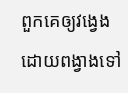ពួកគេឲ្យវង្វេង ដោយពង្វាងទៅ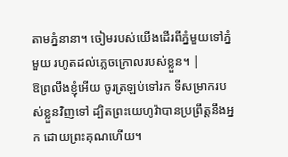តាមភ្នំនានា។ ចៀមរបស់យើងដើរពីភ្នំមួយទៅភ្នំមួយ រហូតដល់ភ្លេចក្រោលរបស់ខ្លួន។ |
ឱព្រលឹងខ្ញុំអើយ ចូរត្រឡប់ទៅរក ទីសម្រាករបស់ខ្លួនវិញទៅ ដ្បិតព្រះយេហូវ៉ាបានប្រព្រឹត្តនឹងអ្នក ដោយព្រះគុណហើយ។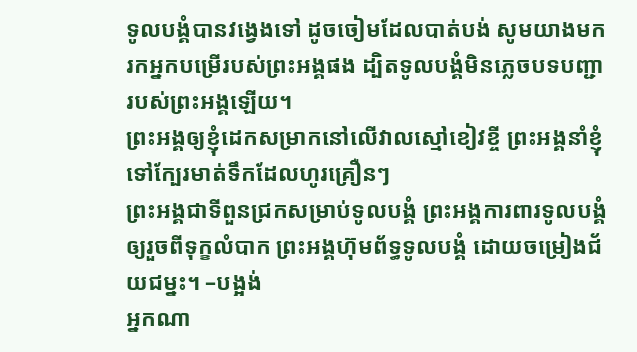ទូលបង្គំបានវង្វេងទៅ ដូចចៀមដែលបាត់បង់ សូមយាងមករកអ្នកបម្រើរបស់ព្រះអង្គផង ដ្បិតទូលបង្គំមិនភ្លេចបទបញ្ជា របស់ព្រះអង្គឡើយ។
ព្រះអង្គឲ្យខ្ញុំដេកសម្រាកនៅលើវាលស្មៅខៀវខ្ចី ព្រះអង្គនាំខ្ញុំទៅក្បែរមាត់ទឹកដែលហូរគ្រឿនៗ
ព្រះអង្គជាទីពួនជ្រកសម្រាប់ទូលបង្គំ ព្រះអង្គការពារទូលបង្គំ ឲ្យរួចពីទុក្ខលំបាក ព្រះអង្គហ៊ុមព័ទ្ធទូលបង្គំ ដោយចម្រៀងជ័យជម្នះ។ –បង្អង់
អ្នកណា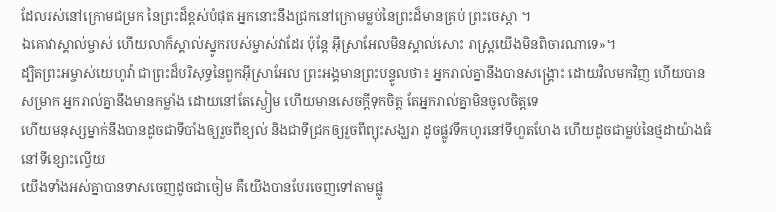ដែលរស់នៅក្រោមជម្រក នៃព្រះដ៏ខ្ពស់បំផុត អ្នកនោះនឹងជ្រកនៅក្រោមម្លប់នៃព្រះដ៏មានគ្រប់ ព្រះចេស្តា ។
ឯគោវាស្គាល់ម្ចាស់ ហើយលាក៏ស្គាល់ស្នូករបស់ម្ចាស់វាដែរ ប៉ុន្តែ អ៊ីស្រាអែលមិនស្គាល់សោះ រាស្ត្រយើងមិនពិចារណាទេ»។
ដ្បិតព្រះអម្ចាស់យេហូវ៉ា ជាព្រះដ៏បរិសុទ្ធនៃពួកអ៊ីស្រាអែល ព្រះអង្គមានព្រះបន្ទូលថា៖ អ្នករាល់គ្នានឹងបានសង្គ្រោះ ដោយវិលមកវិញ ហើយបានសម្រាក អ្នករាល់គ្នានឹងមានកម្លាំង ដោយនៅតែស្ងៀម ហើយមានសេចក្ដីទុកចិត្ត តែអ្នករាល់គ្នាមិនចូលចិត្តទេ
ហើយមនុស្សម្នាក់នឹងបានដូចជាទីបាំងឲ្យរួចពីខ្យល់ និងជាទីជ្រកឲ្យរួចពីព្យុះសង្ឃរា ដូចផ្លូវទឹកហូរនៅទីហួតហែង ហើយដូចជាម្លប់នៃថ្មដាយ៉ាងធំនៅទីខ្សោះល្វើយ
យើងទាំងអស់គ្នាបានទាសចេញដូចជាចៀម គឺយើងបានបែរចេញទៅតាមផ្លូ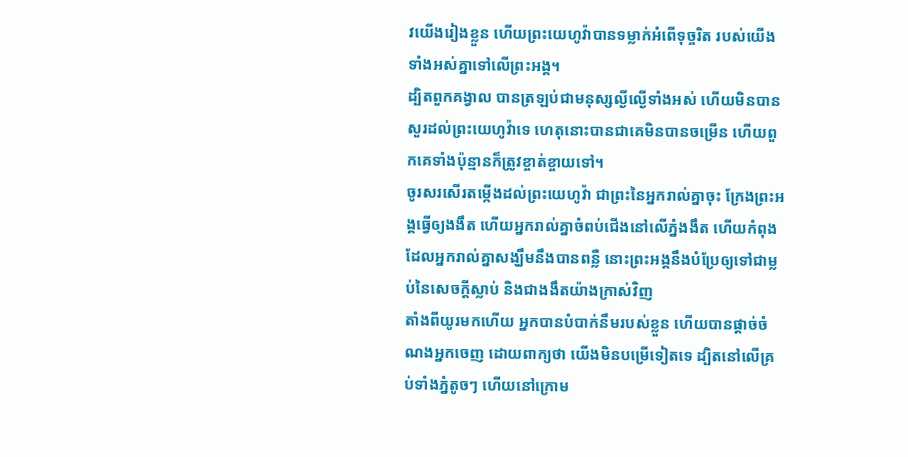វយើងរៀងខ្លួន ហើយព្រះយេហូវ៉ាបានទម្លាក់អំពើទុច្ចរិត របស់យើងទាំងអស់គ្នាទៅលើព្រះអង្គ។
ដ្បិតពួកគង្វាល បានត្រឡប់ជាមនុស្សល្ងីល្ងើទាំងអស់ ហើយមិនបានសួរដល់ព្រះយេហូវ៉ាទេ ហេតុនោះបានជាគេមិនបានចម្រើន ហើយពួកគេទាំងប៉ុន្មានក៏ត្រូវខ្ចាត់ខ្ចាយទៅ។
ចូរសរសើរតម្កើងដល់ព្រះយេហូវ៉ា ជាព្រះនៃអ្នករាល់គ្នាចុះ ក្រែងព្រះអង្គធ្វើឲ្យងងឹត ហើយអ្នករាល់គ្នាចំពប់ជើងនៅលើភ្នំងងឹត ហើយកំពុងដែលអ្នករាល់គ្នាសង្ឃឹមនឹងបានពន្លឺ នោះព្រះអង្គនឹងបំប្រែឲ្យទៅជាម្លប់នៃសេចក្ដីស្លាប់ និងជាងងឹតយ៉ាងក្រាស់វិញ
តាំងពីយូរមកហើយ អ្នកបានបំបាក់នឹមរបស់ខ្លួន ហើយបានផ្តាច់ចំណងអ្នកចេញ ដោយពាក្យថា យើងមិនបម្រើទៀតទេ ដ្បិតនៅលើគ្រប់ទាំងភ្នំតូចៗ ហើយនៅក្រោម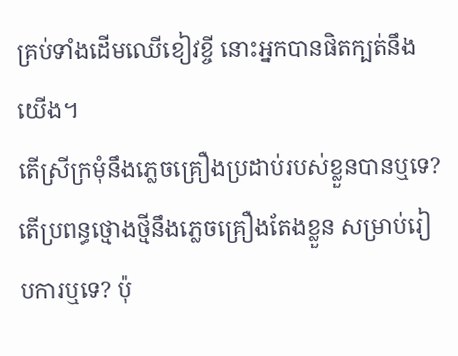គ្រប់ទាំងដើមឈើខៀវខ្ចី នោះអ្នកបានផិតក្បត់នឹងយើង។
តើស្រីក្រមុំនឹងភ្លេចគ្រឿងប្រដាប់របស់ខ្លួនបានឬទេ? តើប្រពន្ធថ្មោងថ្មីនឹងភ្លេចគ្រឿងតែងខ្លួន សម្រាប់រៀបការឬទេ? ប៉ុ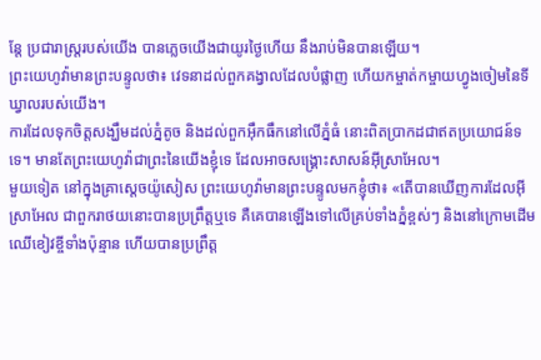ន្តែ ប្រជារាស្ត្ររបស់យើង បានភ្លេចយើងជាយូរថ្ងៃហើយ នឹងរាប់មិនបានឡើយ។
ព្រះយេហូវ៉ាមានព្រះបន្ទូលថា៖ វេទនាដល់ពួកគង្វាលដែលបំផ្លាញ ហើយកម្ចាត់កម្ចាយហ្វូងចៀមនៃទីឃ្វាលរបស់យើង។
ការដែលទុកចិត្តសង្ឃឹមដល់ភ្នំតូច និងដល់ពួកអ៊ឹកធឹកនៅលើភ្នំធំ នោះពិតប្រាកដជាឥតប្រយោជន៍ទទេ។ មានតែព្រះយេហូវ៉ាជាព្រះនៃយើងខ្ញុំទេ ដែលអាចសង្គ្រោះសាសន៍អ៊ីស្រាអែល។
មួយទៀត នៅក្នុងគ្រាស្តេចយ៉ូសៀស ព្រះយេហូវ៉ាមានព្រះបន្ទូលមកខ្ញុំថា៖ «តើបានឃើញការដែលអ៊ីស្រាអែល ជាពួករាថយនោះបានប្រព្រឹត្តឬទេ គឺគេបានឡើងទៅលើគ្រប់ទាំងភ្នំខ្ពស់ៗ និងនៅក្រោមដើមឈើខៀវខ្ចីទាំងប៉ុន្មាន ហើយបានប្រព្រឹត្ត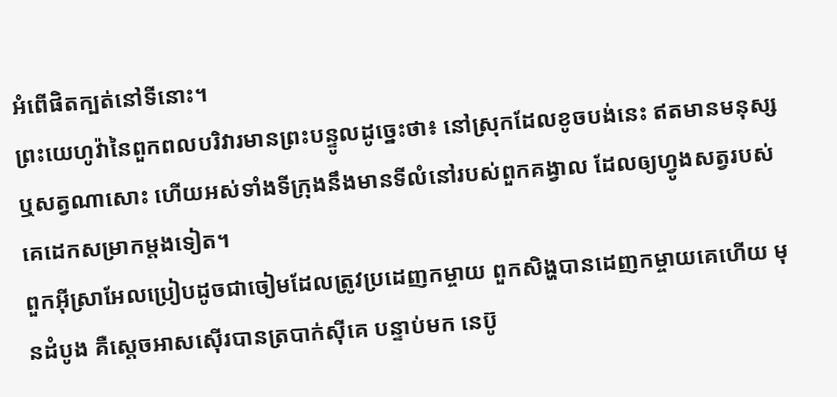អំពើផិតក្បត់នៅទីនោះ។
ព្រះយេហូវ៉ានៃពួកពលបរិវារមានព្រះបន្ទូលដូច្នេះថា៖ នៅស្រុកដែលខូចបង់នេះ ឥតមានមនុស្ស ឬសត្វណាសោះ ហើយអស់ទាំងទីក្រុងនឹងមានទីលំនៅរបស់ពួកគង្វាល ដែលឲ្យហ្វូងសត្វរបស់គេដេកសម្រាកម្តងទៀត។
ពួកអ៊ីស្រាអែលប្រៀបដូចជាចៀមដែលត្រូវប្រដេញកម្ចាយ ពួកសិង្ហបានដេញកម្ចាយគេហើយ មុនដំបូង គឺស្តេចអាសស៊ើរបានត្របាក់ស៊ីគេ បន្ទាប់មក នេប៊ូ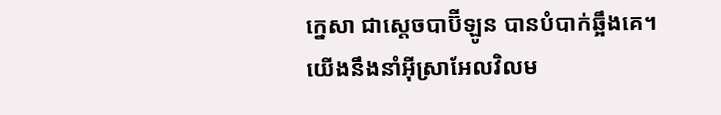ក្នេសា ជាស្តេចបាប៊ីឡូន បានបំបាក់ឆ្អឹងគេ។
យើងនឹងនាំអ៊ីស្រាអែលវិលម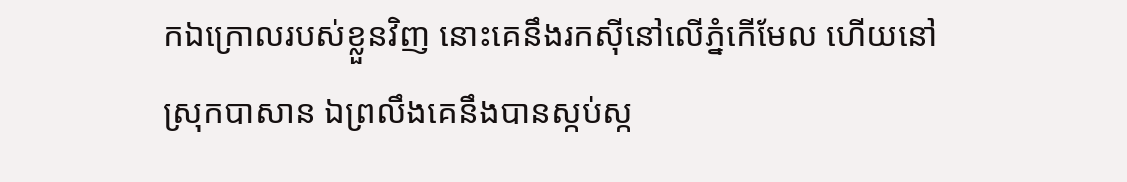កឯក្រោលរបស់ខ្លួនវិញ នោះគេនឹងរកស៊ីនៅលើភ្នំកើមែល ហើយនៅស្រុកបាសាន ឯព្រលឹងគេនឹងបានស្កប់ស្ក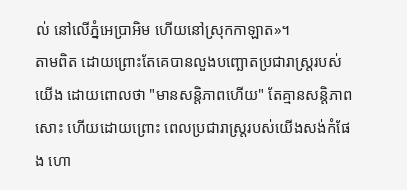ល់ នៅលើភ្នំអេប្រាអិម ហើយនៅស្រុកកាឡាត»។
តាមពិត ដោយព្រោះតែគេបានលួងបញ្ឆោតប្រជារាស្ត្ររបស់យើង ដោយពោលថា "មានសន្តិភាពហើយ" តែគ្មានសន្តិភាពសោះ ហើយដោយព្រោះ ពេលប្រជារាស្ត្ររបស់យើងសង់កំផែង ហោ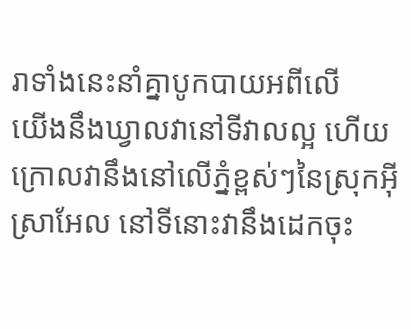រាទាំងនេះនាំគ្នាបូកបាយអពីលើ
យើងនឹងឃ្វាលវានៅទីវាលល្អ ហើយក្រោលវានឹងនៅលើភ្នំខ្ពស់ៗនៃស្រុកអ៊ីស្រាអែល នៅទីនោះវានឹងដេកចុះ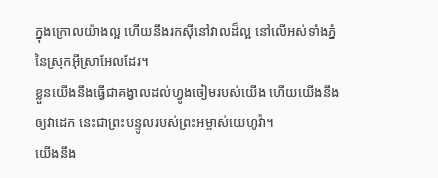ក្នុងក្រោលយ៉ាងល្អ ហើយនឹងរកស៊ីនៅវាលដ៏ល្អ នៅលើអស់ទាំងភ្នំនៃស្រុកអ៊ីស្រាអែលដែរ។
ខ្លួនយើងនឹងធ្វើជាគង្វាលដល់ហ្វូងចៀមរបស់យើង ហើយយើងនឹងឲ្យវាដេក នេះជាព្រះបន្ទូលរបស់ព្រះអម្ចាស់យេហូវ៉ា។
យើងនឹង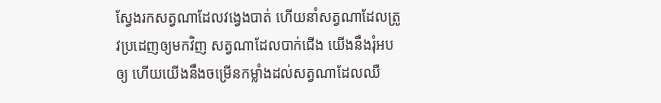ស្វែងរកសត្វណាដែលវង្វេងបាត់ ហើយនាំសត្វណាដែលត្រូវប្រដេញឲ្យមកវិញ សត្វណាដែលបាក់ជើង យើងនឹងរុំអបឲ្យ ហើយយើងនឹងចម្រើនកម្លាំងដល់សត្វណាដែលឈឺ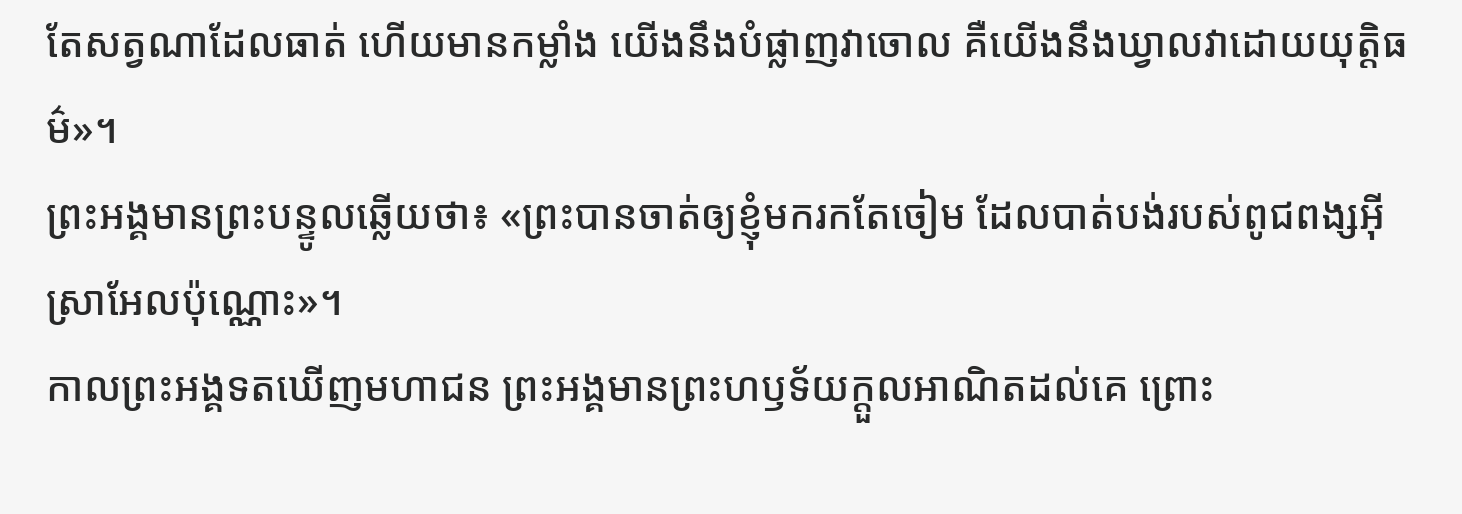តែសត្វណាដែលធាត់ ហើយមានកម្លាំង យើងនឹងបំផ្លាញវាចោល គឺយើងនឹងឃ្វាលវាដោយយុត្តិធម៌»។
ព្រះអង្គមានព្រះបន្ទូលឆ្លើយថា៖ «ព្រះបានចាត់ឲ្យខ្ញុំមករកតែចៀម ដែលបាត់បង់របស់ពូជពង្សអ៊ីស្រាអែលប៉ុណ្ណោះ»។
កាលព្រះអង្គទតឃើញមហាជន ព្រះអង្គមានព្រះហឫទ័យក្តួលអាណិតដល់គេ ព្រោះ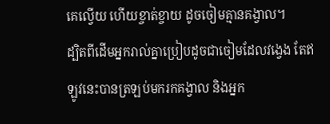គេល្វើយ ហើយខ្ចាត់ខ្ចាយ ដូចចៀមគ្មានគង្វាល។
ដ្បិតពីដើមអ្នករាល់គ្នាប្រៀបដូចជាចៀមដែលវង្វេង តែឥឡូវនេះបានត្រឡប់មករកគង្វាល និងអ្នក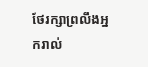ថែរក្សាព្រលឹងអ្នករាល់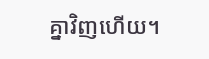គ្នាវិញហើយ។